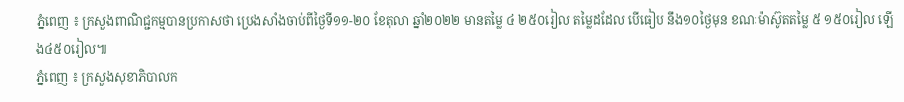ភ្នំពេញ ៖ ក្រសួងពាណិជ្ជកម្មបានប្រកាសថា ប្រេងសាំងចាប់ពីថ្ងៃទី១១-២០ ខែតុលា ឆ្នាំ២០២២ មានតម្លៃ ៤ ២៥០រៀល តម្លៃដដែល បើធៀប នឹង១០ថ្ងៃមុន ខណៈម៉ាស៊ូតតម្លៃ ៥ ១៥០រៀល ឡើង៤៥០រៀល៕
ភ្នំពេញ ៖ ក្រសួងសុខាភិបាលក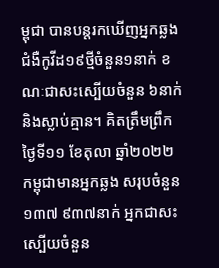ម្ពុជា បានបន្តរកឃើញអ្នកឆ្លងជំងឺកូវីដ១៩ថ្មីចំនួន១នាក់ ខណៈជាសះស្បើយចំនួន ៦នាក់ និងស្លាប់គ្មាន។ គិតត្រឹមព្រឹក ថ្ងៃទី១១ ខែតុលា ឆ្នាំ២០២២ កម្ពុជាមានអ្នកឆ្លង សរុបចំនួន១៣៧ ៩៣៧នាក់ អ្នកជាសះស្បើយចំនួន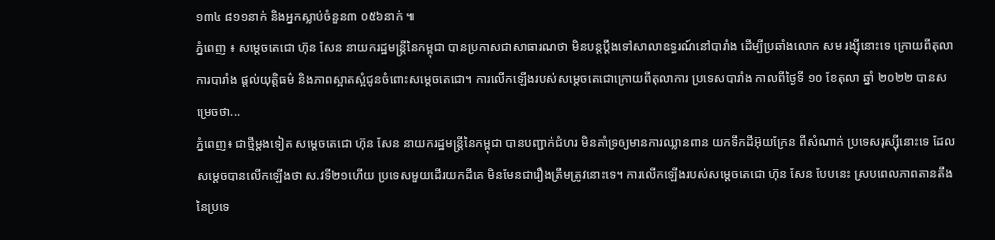១៣៤ ៨១១នាក់ និងអ្នកស្លាប់ចំនួន៣ ០៥៦នាក់ ៕
ភ្នំពេញ ៖ សម្ដេចតេជោ ហ៊ុន សែន នាយករដ្ឋមន្ត្រីនៃកម្ពុជា បានប្រកាសជាសាធារណថា មិនបន្តប្តឹងទៅសាលាឧទ្ធរណ៍នៅបារាំង ដើម្បីប្រឆាំងលោក សម រង្ស៊ីនោះទេ ក្រោយពីតុលាការបារាំង ផ្តល់យុត្តិធម៌ និងភាពស្អាតស្អំជូនចំពោះសម្តេចតេជោ។ ការលើកឡើងរបស់សម្ដេចតេជោក្រោយពីតុលាការ ប្រទេសបារាំង កាលពីថ្ងៃទី ១០ ខែតុលា ឆ្នាំ ២០២២ បានសម្រេចថា...
ភ្នំពេញ៖ ជាថ្មីម្ដងទៀត សម្ដេចតេជោ ហ៊ុន សែន នាយករដ្ឋមន្រ្តីនៃកម្ពុជា បានបញ្ជាក់ជំហរ មិនគាំទ្រឲ្យមានការឈ្លានពាន យកទឹកដីអ៊ុយក្រែន ពីសំណាក់ ប្រទេសរុស្ស៊ីនោះទេ ដែលសម្ដេចបានលើកឡើងថា ស.វទី២១ហើយ ប្រទេសមួយដើរយកដីគេ មិនមែនជារឿងត្រឹមត្រូវនោះទេ។ ការលើកឡើងរបស់សម្ដេចតេជោ ហ៊ុន សែន បែបនេះ ស្របពេលភាពតានតឹង នៃប្រទេ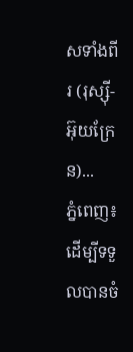សទាំងពីរ (រុស្ស៊ី-អ៊ុយក្រែន)...
ភ្នំពេញ៖ ដើម្បីទទួលបានចំ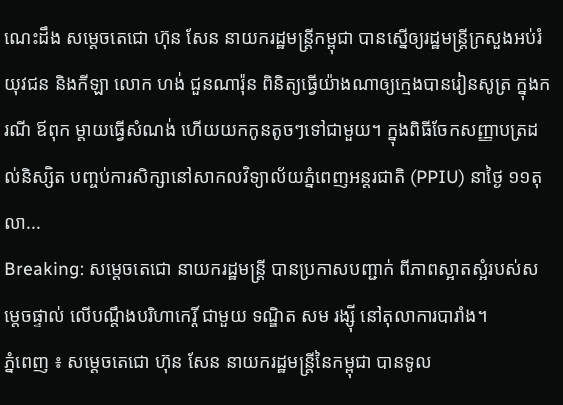ណេះដឹង សម្តេចតេជោ ហ៊ុន សែន នាយករដ្ឋមន្ត្រីកម្ពុជា បានស្នើឲ្យរដ្ឋមន្ត្រីក្រសួងអប់រំ យុវជន និងកីឡា លោក ហង់ ជួនណារ៉ុន ពិនិត្យធ្វើយ៉ាងណាឲ្យក្មេងបានរៀនសូត្រ ក្នុងករណី ឪពុក ម្តាយធ្វើសំណង់ ហើយយកកូនតូចៗទៅជាមួយ។ ក្នុងពិធីចែកសញ្ញាបត្រដល់និស្សិត បញ្ចប់ការសិក្សានៅសាកលវិទ្យាល័យភ្នំពេញអន្តរជាតិ (PPIU) នាថ្ងៃ ១១តុលា...
Breaking: សម្តេចតេជោ នាយករដ្ឋមន្រ្តី បានប្រកាសបញ្ជាក់ ពីភាពស្អាតស្អំរបស់សម្តេចផ្ទាល់ លើបណ្តឹងបរិហាកេរ្តិ៍ ជាមួយ ទណ្ឌិត សម រង្ស៊ី នៅតុលាការបារាំង។
ភ្នំពេញ ៖ សម្ដេចតេជោ ហ៊ុន សែន នាយករដ្ឋមន្ត្រីនៃកម្ពុជា បានទូល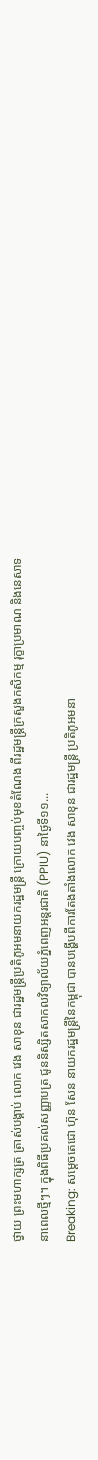ថ្វាយ ព្រះមហាក្សត្រ ត្រាស់បង្គាប់ លោក វេង សាខុន ជារដ្ឋមន្ត្រីប្រតិភូអមនាយករដ្ឋមន្ត្រី ក្រោយបញ្ចប់មុខតំណែង ពីរដ្ឋមន្ដ្រីក្រសួងកសិកម្ម រុក្ខាប្រមាណ និងនេសាទ នាពេលថ្មីៗ។ ក្នុងពិធីប្រគល់សញ្ញាបត្រ ជូននិស្សិតសាកលវិទ្យាល័យភ្នំពេញអន្តរជាតិ (PPIU) នាថ្ងៃទី១១...
Breaking: សម្តេចតេជោ ហ៊ុន សែន នាយករដ្ឋមន្រ្តីនៃកម្ពុជា បានបង្ហើបពីការតែងតាំងលោក វេង សាខុន ជារដ្ឋមន្រ្តី ប្រតិភូអមនា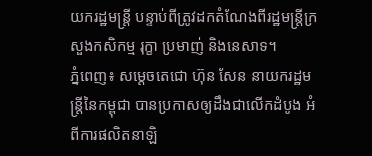យករដ្ឋមន្រ្តី បន្ទាប់ពីត្រូវដកតំណែងពីរដ្ឋមន្រ្តីក្រសួងកសិកម្ម រុក្ខា ប្រមាញ់ និងនេសាទ។
ភ្នំពេញ៖ សម្ដេចតេជោ ហ៊ុន សែន នាយករដ្ឋមន្ដ្រីនៃកម្ពុជា បានប្រកាសឲ្យដឹងជាលើកដំបូង អំពីការផលិតនាឡិ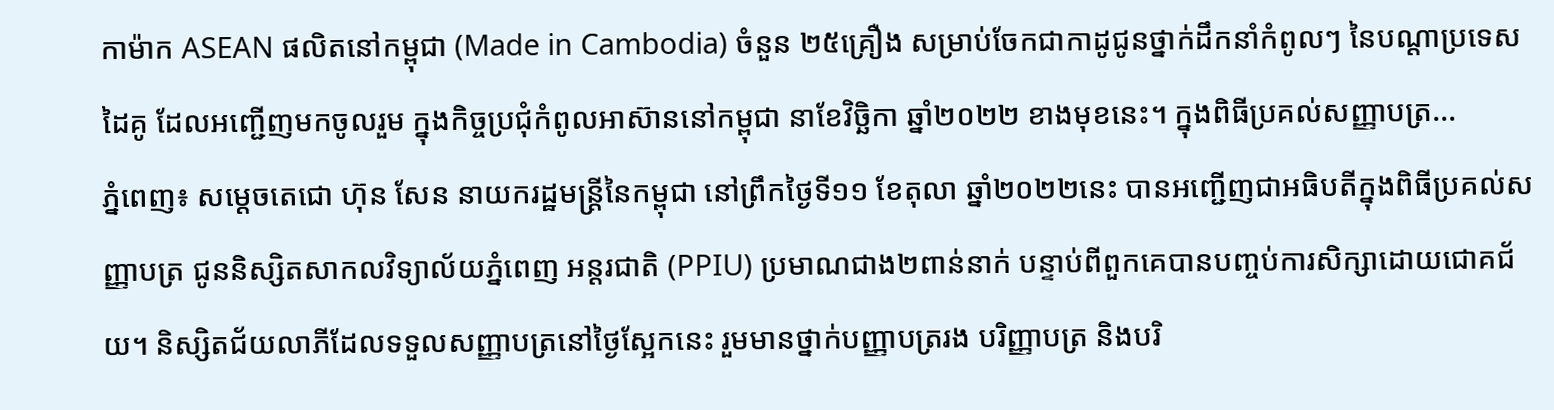កាម៉ាក ASEAN ផលិតនៅកម្ពុជា (Made in Cambodia) ចំនួន ២៥គ្រឿង សម្រាប់ចែកជាកាដូជូនថ្នាក់ដឹកនាំកំពូលៗ នៃបណ្តាប្រទេសដៃគូ ដែលអញ្ជើញមកចូលរួម ក្នុងកិច្ចប្រជុំកំពូលអាស៊ាននៅកម្ពុជា នាខែវិច្ឆិកា ឆ្នាំ២០២២ ខាងមុខនេះ។ ក្នុងពិធីប្រគល់សញ្ញាបត្រ...
ភ្នំពេញ៖ សម្តេចតេជោ ហ៊ុន សែន នាយករដ្ឋមន្ត្រីនៃកម្ពុជា នៅព្រឹកថ្ងៃទី១១ ខែតុលា ឆ្នាំ២០២២នេះ បានអញ្ជើញជាអធិបតីក្នុងពិធីប្រគល់សញ្ញាបត្រ ជូននិស្សិតសាកលវិទ្យាល័យភ្នំពេញ អន្តរជាតិ (PPIU) ប្រមាណជាង២ពាន់នាក់ បន្ទាប់ពីពួកគេបានបញ្ចប់ការសិក្សាដោយជោគជ័យ។ និស្សិតជ័យលាភីដែលទទួលសញ្ញាបត្រនៅថ្ងៃស្អែកនេះ រួមមានថ្នាក់បញ្ញាបត្ររង បរិញ្ញាបត្រ និងបរិ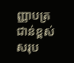ញ្ញាបត្រជាន់ខ្ពស់ សរុប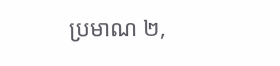ប្រមាណ ២,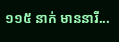១១៥ នាក់ មាននារី...